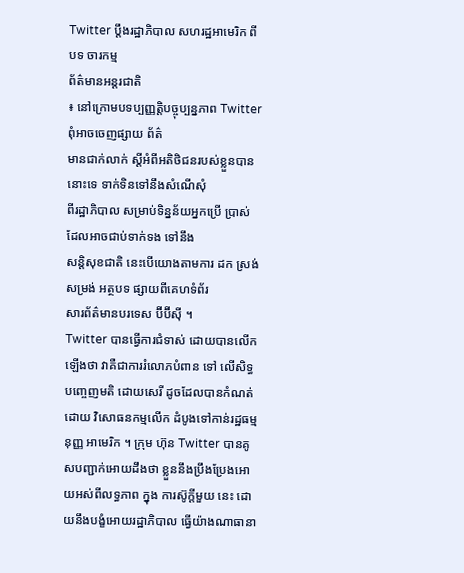Twitter ប្តឹងរដ្ឋាភិបាល សហរដ្ឋអាមេរិក ពីបទ ចារកម្ម
ព័ត៌មានអន្តរជាតិ
៖ នៅក្រោមបទប្បញ្ញត្តិបច្ចុប្បន្នភាព Twitter ពុំអាចចេញផ្សាយ ព័ត៌
មានជាក់លាក់ ស្តីអំពីអតិថិជនរបស់ខ្លួនបាននោះទេ ទាក់ទិនទៅនឹងសំណើសុំ
ពីរដ្ឋាភិបាល សម្រាប់ទិន្នន័យអ្នកប្រើ ប្រាស់ដែលអាចជាប់ទាក់ទង ទៅនឹង
សន្តិសុខជាតិ នេះបើយោងតាមការ ដក ស្រង់ សម្រង់ អត្ថបទ ផ្សាយពីគេហទំព័រ
សារព័ត៌មានបរទេស ប៊ីប៊ីស៊ី ។
Twitter បានធ្វើការជំទាស់ ដោយបានលើកឡើងថា វាគឺជាការរំលោភបំពាន ទៅ លើសិទ្ធបញ្ចេញមតិ ដោយសេរី ដូចដែលបានកំណត់ដោយ វិសោធនកម្មលើក ដំបូងទៅកាន់រដ្ឋធម្មនុញ្ញ អាមេរិក ។ ក្រុម ហ៊ុន Twitter បានគូសបញ្ជាក់អោយដឹងថា ខ្លួននឹងប្រឹងប្រែងអោយអស់ពីលទ្ធភាព ក្នុង ការស៊ូក្តីមួយ នេះ ដោយនឹងបង្ខំអោយរដ្ឋាភិបាល ធ្វើយ៉ាងណាធានា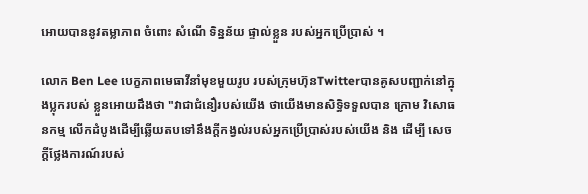អោយបាននូវតម្លាភាព ចំពោះ សំណើ ទិន្នន័យ ផ្ទាល់ខ្លួន របស់អ្នកប្រើប្រាស់ ។

លោក Ben Lee បេក្ខភាពមេធាវីនាំមុខមួយរូប របស់ក្រុមហ៊ុនTwitterបានគូសបញ្ជាក់នៅក្នុងប្លុករបស់ ខ្លួនអោយដឹងថា "វាជាជំនឿរបស់យើង ថាយើងមានសិទ្ធិទទួលបាន ក្រោម វិសោធនកម្ម លើកដំបូងដើម្បីឆ្លើយតបទៅនឹងក្តីកង្វល់របស់អ្នកប្រើប្រាស់របស់យើង និង ដើម្បី សេច ក្តីថ្លែងការណ៍របស់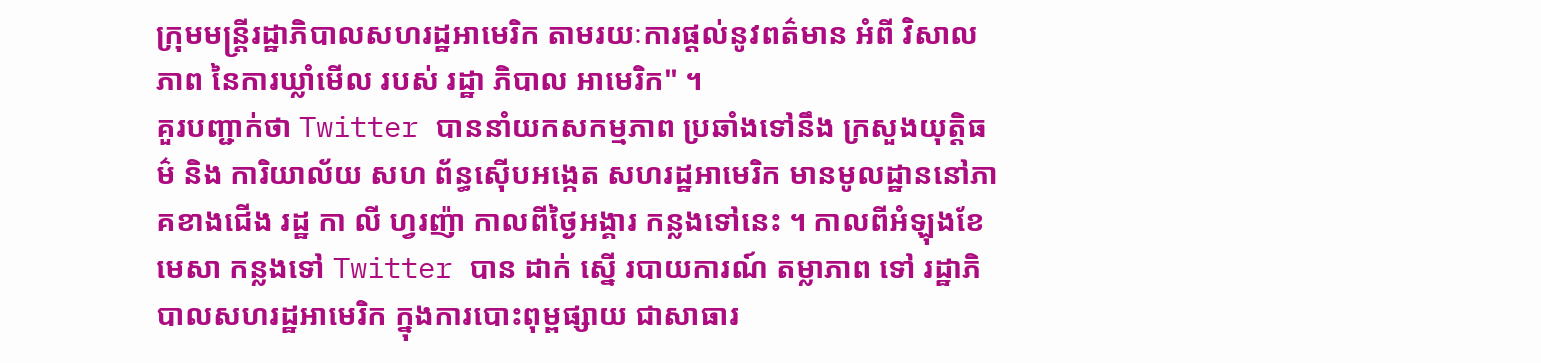ក្រុមមន្រ្តីរដ្ឋាភិបាលសហរដ្ឋអាមេរិក តាមរយៈការផ្តល់នូវពត៌មាន អំពី វិសាល ភាព នៃការឃ្លាំមើល របស់ រដ្ឋា ភិបាល អាមេរិក" ។
គួរបញ្ជាក់ថា Twitter បាននាំយកសកម្មភាព ប្រឆាំងទៅនឹង ក្រសួងយុត្តិធម៌ និង ការិយាល័យ សហ ព័ន្ធស៊ើបអង្កេត សហរដ្ឋអាមេរិក មានមូលដ្ឋាននៅភាគខាងជើង រដ្ឋ កា លី ហ្វរញ៉ា កាលពីថ្ងៃអង្គារ កន្លងទៅនេះ ។ កាលពីអំឡុងខែ មេសា កន្លងទៅ Twitter បាន ដាក់ ស្នើ របាយការណ៍ តម្លាភាព ទៅ រដ្ឋាភិបាលសហរដ្ឋអាមេរិក ក្នុងការបោះពុម្ពផ្សាយ ជាសាធារ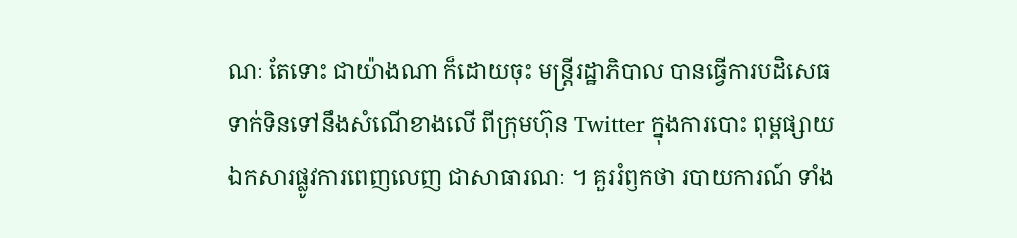ណៈ តែទោះ ជាយ៉ាងណា ក៏ដោយចុះ មន្រ្តីរដ្ឋាភិបាល បានធ្វើការបដិសេធ ទាក់ទិនទៅនឹងសំណើខាងលើ ពីក្រុមហ៊ុន Twitter ក្នុងការបោះ ពុម្ពផ្សាយឯកសារផ្លូវការពេញលេញ ជាសាធារណៈ ។ គួររំឭកថា របាយការណ៍ ទាំង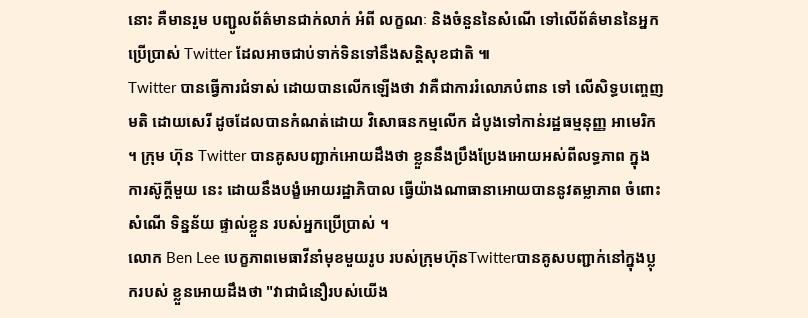នោះ គឺមានរួម បញ្ជូលព័ត៌មានជាក់លាក់ អំពី លក្ខណៈ និងចំនួននៃសំណើ ទៅលើព័ត៌មាននៃអ្នកប្រើប្រាស់ Twitter ដែលអាចជាប់ទាក់ទិនទៅនឹងសន្តិសុខជាតិ ៕
Twitter បានធ្វើការជំទាស់ ដោយបានលើកឡើងថា វាគឺជាការរំលោភបំពាន ទៅ លើសិទ្ធបញ្ចេញមតិ ដោយសេរី ដូចដែលបានកំណត់ដោយ វិសោធនកម្មលើក ដំបូងទៅកាន់រដ្ឋធម្មនុញ្ញ អាមេរិក ។ ក្រុម ហ៊ុន Twitter បានគូសបញ្ជាក់អោយដឹងថា ខ្លួននឹងប្រឹងប្រែងអោយអស់ពីលទ្ធភាព ក្នុង ការស៊ូក្តីមួយ នេះ ដោយនឹងបង្ខំអោយរដ្ឋាភិបាល ធ្វើយ៉ាងណាធានាអោយបាននូវតម្លាភាព ចំពោះ សំណើ ទិន្នន័យ ផ្ទាល់ខ្លួន របស់អ្នកប្រើប្រាស់ ។
លោក Ben Lee បេក្ខភាពមេធាវីនាំមុខមួយរូប របស់ក្រុមហ៊ុនTwitterបានគូសបញ្ជាក់នៅក្នុងប្លុករបស់ ខ្លួនអោយដឹងថា "វាជាជំនឿរបស់យើង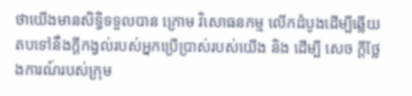ថាយើងមានសិទ្ធិទទួលបាន ក្រោម វិសោធនកម្ម លើកដំបូងដើម្បីឆ្លើយតបទៅនឹងក្តីកង្វល់របស់អ្នកប្រើប្រាស់របស់យើង និង ដើម្បី សេច ក្តីថ្លែងការណ៍របស់ក្រុម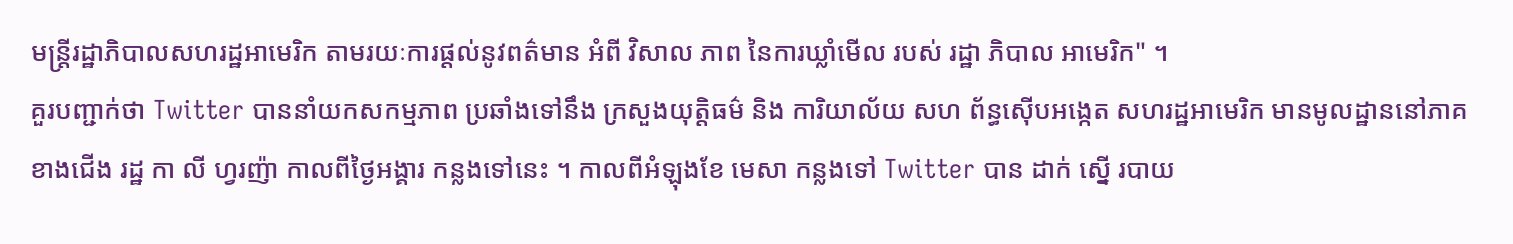មន្រ្តីរដ្ឋាភិបាលសហរដ្ឋអាមេរិក តាមរយៈការផ្តល់នូវពត៌មាន អំពី វិសាល ភាព នៃការឃ្លាំមើល របស់ រដ្ឋា ភិបាល អាមេរិក" ។
គួរបញ្ជាក់ថា Twitter បាននាំយកសកម្មភាព ប្រឆាំងទៅនឹង ក្រសួងយុត្តិធម៌ និង ការិយាល័យ សហ ព័ន្ធស៊ើបអង្កេត សហរដ្ឋអាមេរិក មានមូលដ្ឋាននៅភាគខាងជើង រដ្ឋ កា លី ហ្វរញ៉ា កាលពីថ្ងៃអង្គារ កន្លងទៅនេះ ។ កាលពីអំឡុងខែ មេសា កន្លងទៅ Twitter បាន ដាក់ ស្នើ របាយ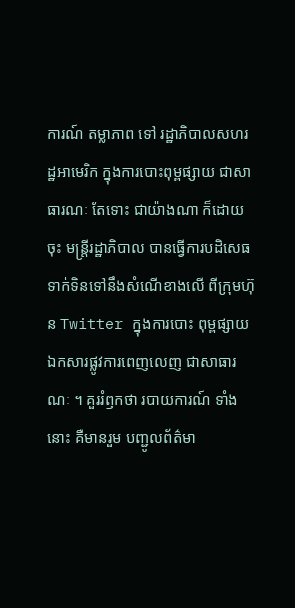ការណ៍ តម្លាភាព ទៅ រដ្ឋាភិបាលសហរដ្ឋអាមេរិក ក្នុងការបោះពុម្ពផ្សាយ ជាសាធារណៈ តែទោះ ជាយ៉ាងណា ក៏ដោយចុះ មន្រ្តីរដ្ឋាភិបាល បានធ្វើការបដិសេធ ទាក់ទិនទៅនឹងសំណើខាងលើ ពីក្រុមហ៊ុន Twitter ក្នុងការបោះ ពុម្ពផ្សាយឯកសារផ្លូវការពេញលេញ ជាសាធារណៈ ។ គួររំឭកថា របាយការណ៍ ទាំងនោះ គឺមានរួម បញ្ជូលព័ត៌មា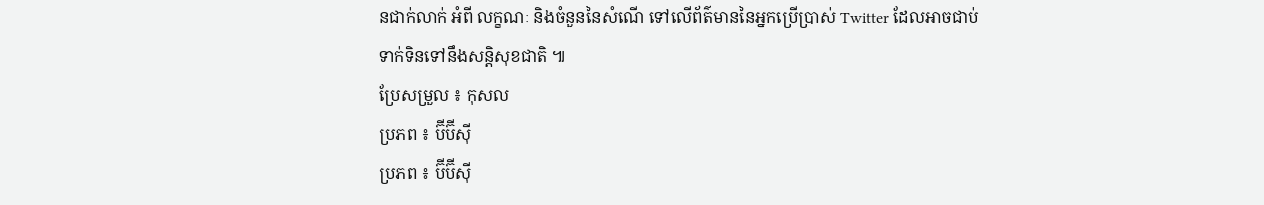នជាក់លាក់ អំពី លក្ខណៈ និងចំនួននៃសំណើ ទៅលើព័ត៌មាននៃអ្នកប្រើប្រាស់ Twitter ដែលអាចជាប់ទាក់ទិនទៅនឹងសន្តិសុខជាតិ ៕
ប្រែសម្រួល ៖ កុសល
ប្រភព ៖ ប៊ីប៊ីស៊ី
ប្រភព ៖ ប៊ីប៊ីស៊ី